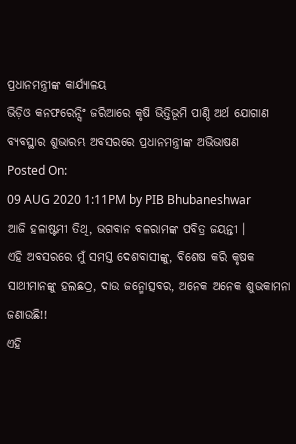ପ୍ରଧାନମନ୍ତ୍ରୀଙ୍କ କାର୍ଯ୍ୟାଳୟ
ଭିଡ଼ିଓ କନଫରେନ୍ସିଂ ଜରିଆରେ କୃଷି ଭିତ୍ତିଭୂମି ପାଣ୍ଠି ଅର୍ଥ ଯୋଗାଣ ବ୍ୟବସ୍ଥାର ଶୁଭାରମ୍ଭ ଅବସରରେ ପ୍ରଧାନମନ୍ତ୍ରୀଙ୍କ ଅଭିଭାଷଣ
Posted On:
09 AUG 2020 1:11PM by PIB Bhubaneshwar
ଆଜି ହଳାଷ୍ଟମୀ ତିଥି, ଭଗବାନ ବଳରାମଙ୍କ ପବିତ୍ର ଜୟନ୍ତୀ ।
ଏହି ଅବସରରେ ମୁଁ ସମସ୍ତ ଦେଶବାସୀଙ୍କୁ, ବିଶେଷ କରି କୃଷକ ସାଥୀମାନଙ୍କୁ ହଲଛଠ୍ର, ଦାଉ ଜନ୍ମୋତ୍ସବର, ଅନେକ ଅନେକ ଶୁଭକାମନା ଜଣାଉଛି!!
ଏହି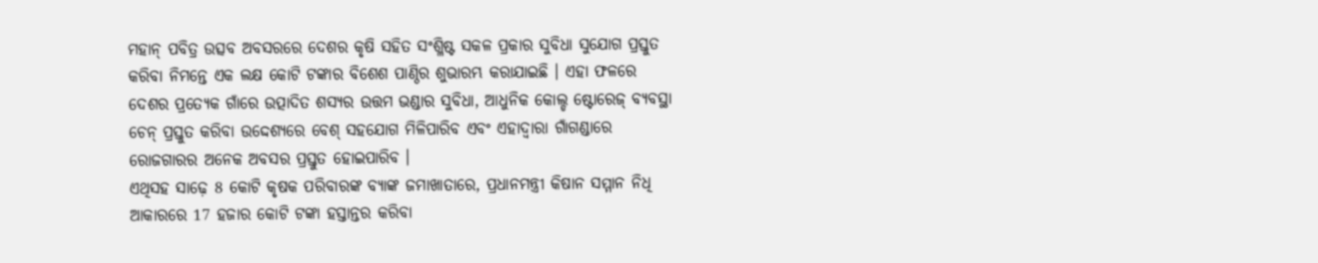ମହାନ୍ ପବିତ୍ର ଉତ୍ସବ ଅବସରରେ ଦେଶର କୃଷି ସହିତ ସଂଶ୍ଳିଷ୍ଟ ସକଳ ପ୍ରକାର ସୁବିଧା ସୁଯୋଗ ପ୍ରସ୍ତୁତ କରିବା ନିମନ୍ତେ ଏକ ଲକ୍ଷ କୋଟି ଟଙ୍କାର ବିଶେଶ ପାଣ୍ଠିର ଶୁଭାରମ୍ଭ କରାଯାଇଛି । ଏହା ଫଳରେ ଦେଶର ପ୍ରତ୍ୟେକ ଗାଁରେ ଉତ୍ପାଦିତ ଶସ୍ୟର ଉତ୍ତମ ଭଣ୍ଡାର ସୁବିଧା, ଆଧୁନିକ କୋଲ୍ଡ ଷ୍ଟୋରେଜ୍ ବ୍ୟବସ୍ଥା ଚେନ୍ ପ୍ରସ୍ତୁତ କରିବା ଉଦ୍ଦେଶ୍ୟରେ ବେଶ୍ ସହଯୋଗ ମିଳିପାରିବ ଏବଂ ଏହାଦ୍ୱାରା ଗାଁଗଣ୍ଡାରେ ରୋଜଗାରର ଅନେକ ଅବସର ପ୍ରସ୍ତୁତ ହୋଇପାରିବ ।
ଏଥିସହ ସାଢ଼େ 8 କୋଟି କୃଷକ ପରିବାରଙ୍କ ବ୍ୟାଙ୍କ ଜମାଖାତାରେ, ପ୍ରଧାନମନ୍ତ୍ରୀ କିଷାନ ସମ୍ମାନ ନିଧି ଆକାରରେ 17 ହଜାର କୋଟି ଟଙ୍କା ହସ୍ତାନ୍ତର କରିବା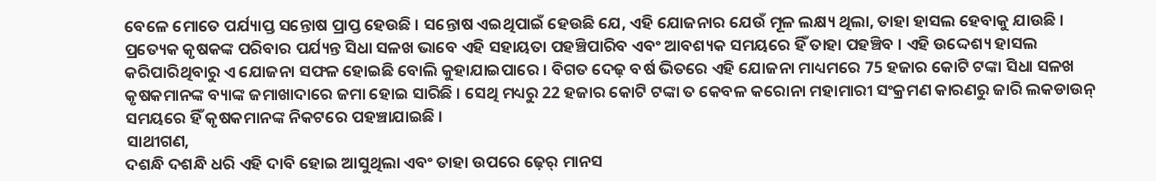ବେଳେ ମୋତେ ପର୍ଯ୍ୟାପ୍ତ ସନ୍ତୋଷ ପ୍ରାପ୍ତ ହେଉଛି । ସନ୍ତୋଷ ଏଇଥିପାଇଁ ହେଉଛି ଯେ, ଏହି ଯୋଜନାର ଯେଉଁ ମୂଳ ଲକ୍ଷ୍ୟ ଥିଲା, ତାହା ହାସଲ ହେବାକୁ ଯାଉଛି ।
ପ୍ରତ୍ୟେକ କୃଷକଙ୍କ ପରିବାର ପର୍ଯ୍ୟନ୍ତ ସିଧା ସଳଖ ଭାବେ ଏହି ସହାୟତା ପହଞ୍ଚିପାରିବ ଏବଂ ଆବଶ୍ୟକ ସମୟରେ ହିଁ ତାହା ପହଞ୍ଚିବ । ଏହି ଉଦ୍ଦେଶ୍ୟ ହାସଲ କରିପାରିଥିବାରୁ ଏ ଯୋଜନା ସଫଳ ହୋଇଛି ବୋଲି କୁହାଯାଇପାରେ । ବିଗତ ଦେଢ଼ ବର୍ଷ ଭିତରେ ଏହି ଯୋଜନା ମାଧ୍ୟମରେ 75 ହଜାର କୋଟି ଟଙ୍କା ସିଧା ସଳଖ କୃଷକମାନଙ୍କ ବ୍ୟାଙ୍କ ଜମାଖାଦାରେ ଜମା ହୋଇ ସାରିଛି । ସେଥି ମଧ୍ୟରୁ 22 ହଜାର କୋଟି ଟଙ୍କା ତ କେବଳ କରୋନା ମହାମାରୀ ସଂକ୍ରମଣ କାରଣରୁ ଜାରି ଲକଡାଉନ୍ ସମୟରେ ହିଁ କୃଷକମାନଙ୍କ ନିକଟରେ ପହଞ୍ଚାଯାଇଛି ।
ସାଥୀଗଣ,
ଦଶନ୍ଧି ଦଶନ୍ଧି ଧରି ଏହି ଦାବି ହୋଇ ଆସୁଥିଲା ଏବଂ ତାହା ଉପରେ ଢ଼େର୍ ମାନସ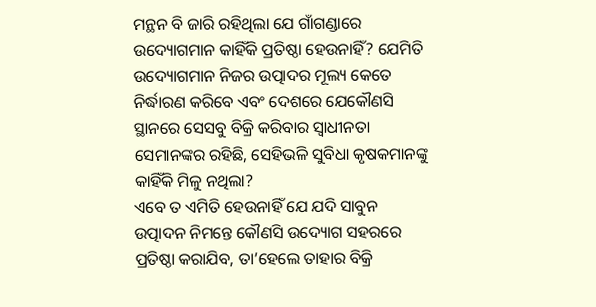ମନ୍ଥନ ବି ଜାରି ରହିଥିଲା ଯେ ଗାଁଗଣ୍ଡାରେ ଉଦ୍ୟୋଗମାନ କାହିଁକି ପ୍ରତିଷ୍ଠା ହେଉନାହିଁ? ଯେମିତି ଉଦ୍ୟୋଗମାନ ନିଜର ଉତ୍ପାଦର ମୂଲ୍ୟ କେତେ ନିର୍ଦ୍ଧାରଣ କରିବେ ଏବଂ ଦେଶରେ ଯେକୌଣସି ସ୍ଥାନରେ ସେସବୁ ବିକ୍ରି କରିବାର ସ୍ୱାଧୀନତା ସେମାନଙ୍କର ରହିଛି, ସେହିଭଳି ସୁବିଧା କୃଷକମାନଙ୍କୁ କାହିଁକି ମିଳୁ ନଥିଲା?
ଏବେ ତ ଏମିତି ହେଉନାହିଁ ଯେ ଯଦି ସାବୁନ ଉତ୍ପାଦନ ନିମନ୍ତେ କୌଣସି ଉଦ୍ୟୋଗ ସହରରେ ପ୍ରତିଷ୍ଠା କରାଯିବ, ତା’ହେଲେ ତାହାର ବିକ୍ରି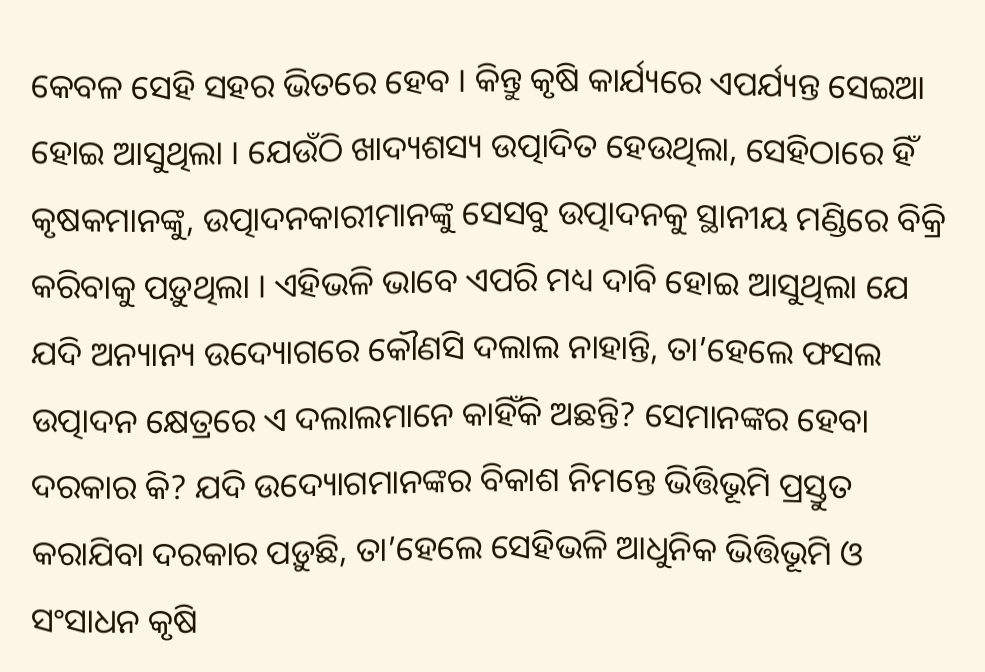କେବଳ ସେହି ସହର ଭିତରେ ହେବ । କିନ୍ତୁ କୃଷି କାର୍ଯ୍ୟରେ ଏପର୍ଯ୍ୟନ୍ତ ସେଇଆ ହୋଇ ଆସୁଥିଲା । ଯେଉଁଠି ଖାଦ୍ୟଶସ୍ୟ ଉତ୍ପାଦିତ ହେଉଥିଲା, ସେହିଠାରେ ହିଁ କୃଷକମାନଙ୍କୁ, ଉତ୍ପାଦନକାରୀମାନଙ୍କୁ ସେସବୁ ଉତ୍ପାଦନକୁ ସ୍ଥାନୀୟ ମଣ୍ଡିରେ ବିକ୍ରି କରିବାକୁ ପଡ଼ୁଥିଲା । ଏହିଭଳି ଭାବେ ଏପରି ମଧ୍ୟ ଦାବି ହୋଇ ଆସୁଥିଲା ଯେ ଯଦି ଅନ୍ୟାନ୍ୟ ଉଦ୍ୟୋଗରେ କୌଣସି ଦଲାଲ ନାହାନ୍ତି, ତା’ହେଲେ ଫସଲ ଉତ୍ପାଦନ କ୍ଷେତ୍ରରେ ଏ ଦଲାଲମାନେ କାହିଁକି ଅଛନ୍ତି? ସେମାନଙ୍କର ହେବା ଦରକାର କି? ଯଦି ଉଦ୍ୟୋଗମାନଙ୍କର ବିକାଶ ନିମନ୍ତେ ଭିତ୍ତିଭୂମି ପ୍ରସ୍ତୁତ କରାଯିବା ଦରକାର ପଡ଼ୁଛି, ତା’ହେଲେ ସେହିଭଳି ଆଧୁନିକ ଭିତ୍ତିଭୂମି ଓ ସଂସାଧନ କୃଷି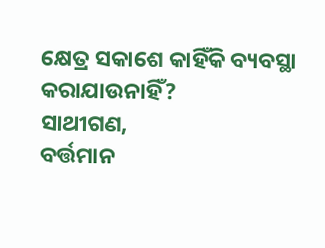କ୍ଷେତ୍ର ସକାଶେ କାହିଁକି ବ୍ୟବସ୍ଥା କରାଯାଉନାହିଁ?
ସାଥୀଗଣ,
ବର୍ତ୍ତମାନ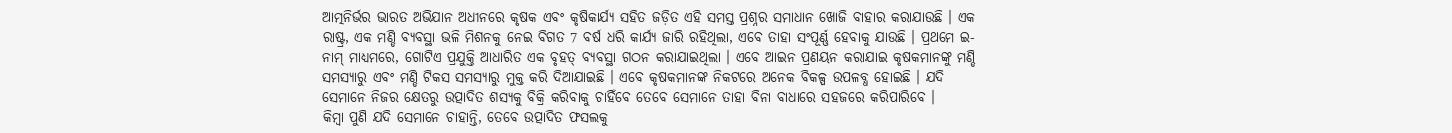ଆତ୍ମନିର୍ଭର ଭାରତ ଅଭିଯାନ ଅଧୀନରେ କୃଷକ ଏବଂ କୃଷିକାର୍ଯ୍ୟ ସହିତ ଜଡ଼ିତ ଏହି ସମସ୍ତ ପ୍ରଶ୍ନର ସମାଧାନ ଖୋଜି ବାହାର କରାଯାଉଛି । ଏକ ରାଷ୍ଟ୍ର, ଏକ ମଣ୍ଡି ବ୍ୟବସ୍ଥା ଭଳି ମିଶନକୁ ନେଇ ବିଗତ 7 ବର୍ଷ ଧରି କାର୍ଯ୍ୟ ଜାରି ରହିଥିଲା, ଏବେ ତାହା ସଂପୂର୍ଣ୍ଣ ହେବାକୁ ଯାଉଛି । ପ୍ରଥମେ ଇ- ନାମ୍ ମାଧ୍ୟମରେ, ଗୋଟିଏ ପ୍ରଯୁକ୍ତି ଆଧାରିତ ଏକ ବୃହତ୍ ବ୍ୟବସ୍ଥା ଗଠନ କରାଯାଇଥିଲା । ଏବେ ଆଇନ ପ୍ରଣୟନ କରାଯାଇ କୃଷକମାନଙ୍କୁ ମଣ୍ଡି ସମସ୍ୟାରୁ ଏବଂ ମଣ୍ଡି ଟିକସ ସମସ୍ୟାରୁ ମୁକ୍ତ କରି ଦିଆଯାଇଛି । ଏବେ କୃଷକମାନଙ୍କ ନିକଟରେ ଅନେକ ବିକଳ୍ପ ଉପଳବ୍ଧ ହୋଇଛି । ଯଦି ସେମାନେ ନିଜର କ୍ଷେତରୁ ଉତ୍ପାଦିତ ଶସ୍ୟକୁ ବିକ୍ରି କରିବାକୁ ଚାହିଁବେ ତେବେ ସେମାନେ ତାହା ବିନା ବାଧାରେ ସହଜରେ କରିପାରିବେ ।
କିମ୍ବା ପୁଣି ଯଦି ସେମାନେ ଚାହାନ୍ତି, ତେବେ ଉତ୍ପାଦିତ ଫସଲକୁ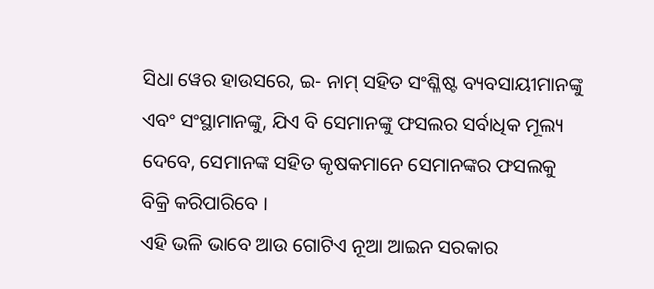ସିଧା ୱେର ହାଉସରେ, ଇ- ନାମ୍ ସହିତ ସଂଶ୍ଳିଷ୍ଟ ବ୍ୟବସାୟୀମାନଙ୍କୁ ଏବଂ ସଂସ୍ଥାମାନଙ୍କୁ, ଯିଏ ବି ସେମାନଙ୍କୁ ଫସଲର ସର୍ବାଧିକ ମୂଲ୍ୟ ଦେବେ, ସେମାନଙ୍କ ସହିତ କୃଷକମାନେ ସେମାନଙ୍କର ଫସଲକୁ ବିକ୍ରି କରିପାରିବେ ।
ଏହି ଭଳି ଭାବେ ଆଉ ଗୋଟିଏ ନୂଆ ଆଇନ ସରକାର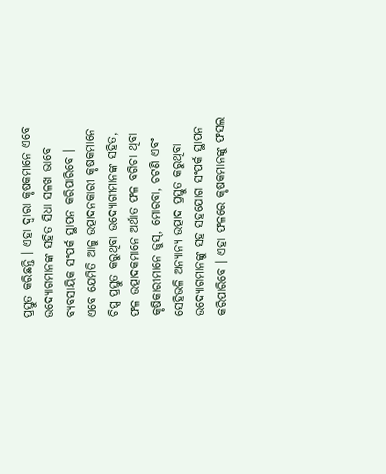ପ୍ରସ୍ତୁତ କରିଛନ୍ତି । ଏହା ଦ୍ୱାରା କୃଷକମାନେ ଏବେ ଉଦ୍ୟୋଗମାନଙ୍କ ସହିତ ସିଧା ସଳଖ ଭାବେ ବ୍ୟବସାୟିକ ସଂପର୍କ ସ୍ଥାପନ କରିପାରିବେ ।
ଏବେ ଯେମିତି ଆଳୁ ଉତ୍ପାଦନକାରୀ କୃଷକମାନେ ଚିପ୍ସ ପ୍ରସ୍ତୁତ କରୁଥିବା ଉଦ୍ୟୋଗୀମାନଙ୍କ ସହିତ, ଫଳ ଉତ୍ପାଦକମାନେ ଅର୍ଥାତ ଫଳ ବଗିଚା ଥିବା କୃଷିକାରୀମାନେ ଜୁସ୍, ମୋରବା, ଚଟଣି ଏବଂ ସେହିଭଳି ଅନ୍ୟାନ୍ୟ ଉତ୍ପାଦ ପ୍ରସ୍ତୁତ କରୁଥିବା ଉଦ୍ୟୋଗମାନଙ୍କୁ ସହ ସହଯୋଗ ସଂପର୍କ ସ୍ଥାପନ କରିପାରିବେ । ଏହା ଫଳରେ କୃଷକମାନଙ୍କୁ ଫସଲ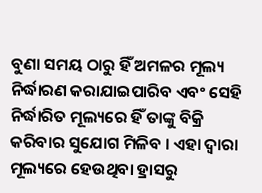ବୁଣା ସମୟ ଠାରୁ ହିଁ ଅମଳର ମୂଲ୍ୟ ନିର୍ଦ୍ଧାରଣ କରାଯାଇପାରିବ ଏବଂ ସେହି ନିର୍ଦ୍ଧାରିତ ମୂଲ୍ୟରେ ହିଁ ତାଙ୍କୁ ବିକ୍ରି କରିବାର ସୁଯୋଗ ମିଳିବ । ଏହା ଦ୍ୱାରା ମୂଲ୍ୟରେ ହେଉଥିବା ହ୍ରାସରୁ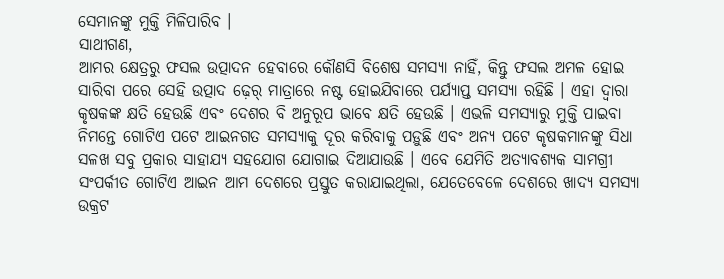ସେମାନଙ୍କୁ ମୁକ୍ତି ମିଳିପାରିବ ।
ସାଥୀଗଣ,
ଆମର କ୍ଷେତ୍ରରୁ ଫସଲ ଉତ୍ପାଦନ ହେବାରେ କୌଣସି ବିଶେଷ ସମସ୍ୟା ନାହିଁ, କିନ୍ତୁ ଫସଲ ଅମଳ ହୋଇ ସାରିବା ପରେ ସେହି ଉତ୍ପାଦ ଢ଼େର୍ ମାତ୍ରାରେ ନଷ୍ଟ ହୋଇଯିବାରେ ପର୍ଯ୍ୟାପ୍ତ ସମସ୍ୟା ରହିଛି । ଏହା ଦ୍ୱାରା କୃଷକଙ୍କ କ୍ଷତି ହେଉଛି ଏବଂ ଦେଶର ବି ଅନୁରୂପ ଭାବେ କ୍ଷତି ହେଉଛି । ଏଭଳି ସମସ୍ୟାରୁ ମୁକ୍ତି ପାଇବା ନିମନ୍ତେ ଗୋଟିଏ ପଟେ ଆଇନଗତ ସମସ୍ୟାକୁ ଦୂର କରିବାକୁ ପଡ଼ୁଛି ଏବଂ ଅନ୍ୟ ପଟେ କୃଷକମାନଙ୍କୁ ସିଧା ସଳଖ ସବୁ ପ୍ରକାର ସାହାଯ୍ୟ ସହଯୋଗ ଯୋଗାଇ ଦିଆଯାଉଛି । ଏବେ ଯେମିତି ଅତ୍ୟାବଶ୍ୟକ ସାମଗ୍ରୀ ସଂପର୍କୀତ ଗୋଟିଏ ଆଇନ ଆମ ଦେଶରେ ପ୍ରସ୍ତୁତ କରାଯାଇଥିଲା, ଯେତେବେଳେ ଦେଶରେ ଖାଦ୍ୟ ସମସ୍ୟା ଉକ୍ରଟ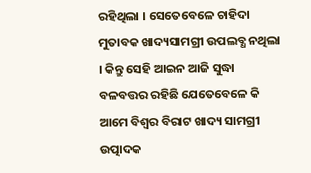ରହିଥିଲା । ସେତେବେଳେ ଚାହିଦା ମୁତାବକ ଖାଦ୍ୟସାମଗ୍ରୀ ଉପଲବ୍ଧ ନଥିଲା । କିନ୍ତୁ ସେହି ଆଇନ ଆଜି ସୁଦ୍ଧା ବଳବତ୍ତର ରହିଛି ଯେତେବେଳେ କି ଆମେ ବିଶ୍ୱର ବିରାଟ ଖାଦ୍ୟ ସାମଗ୍ରୀ ଉତ୍ପାଦକ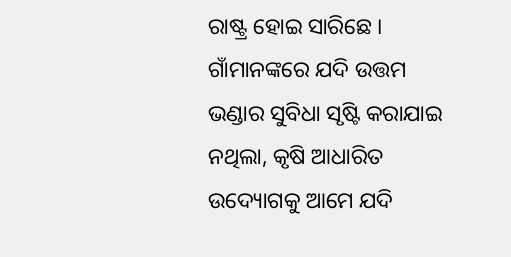ରାଷ୍ଟ୍ର ହୋଇ ସାରିଛେ ।
ଗାଁମାନଙ୍କରେ ଯଦି ଉତ୍ତମ ଭଣ୍ଡାର ସୁବିଧା ସୃଷ୍ଟି କରାଯାଇ ନଥିଲା, କୃଷି ଆଧାରିତ ଉଦ୍ୟୋଗକୁ ଆମେ ଯଦି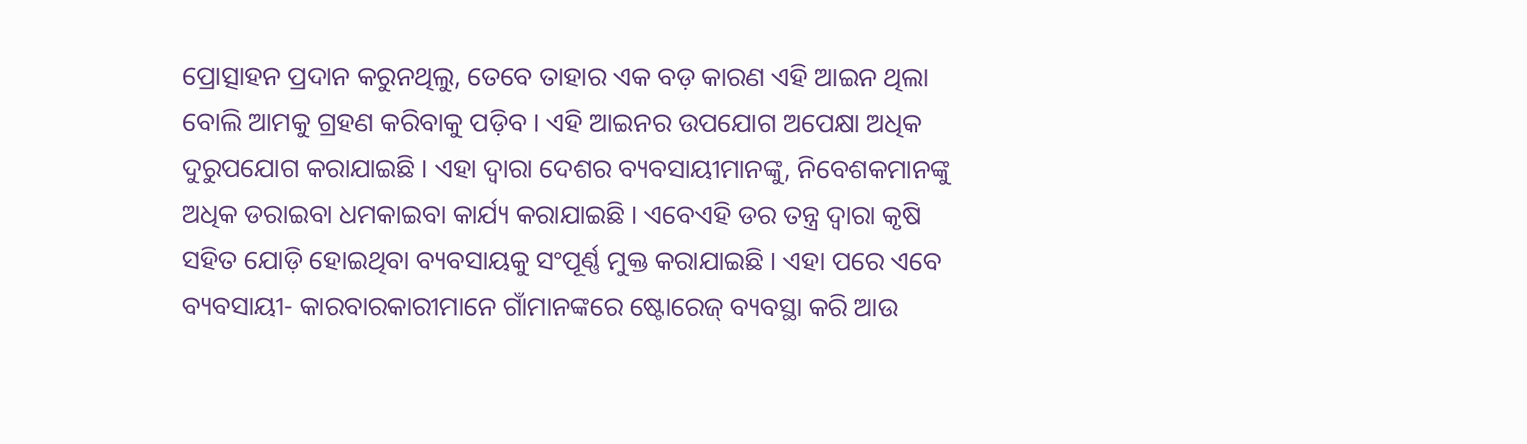ପ୍ରୋତ୍ସାହନ ପ୍ରଦାନ କରୁନଥିଲୁ, ତେବେ ତାହାର ଏକ ବଡ଼ କାରଣ ଏହି ଆଇନ ଥିଲା ବୋଲି ଆମକୁ ଗ୍ରହଣ କରିବାକୁ ପଡ଼ିବ । ଏହି ଆଇନର ଉପଯୋଗ ଅପେକ୍ଷା ଅଧିକ ଦୁରୁପଯୋଗ କରାଯାଇଛି । ଏହା ଦ୍ୱାରା ଦେଶର ବ୍ୟବସାୟୀମାନଙ୍କୁ, ନିବେଶକମାନଙ୍କୁ ଅଧିକ ଡରାଇବା ଧମକାଇବା କାର୍ଯ୍ୟ କରାଯାଇଛି । ଏବେଏହି ଡର ତନ୍ତ୍ର ଦ୍ୱାରା କୃଷି ସହିତ ଯୋଡ଼ି ହୋଇଥିବା ବ୍ୟବସାୟକୁ ସଂପୂର୍ଣ୍ଣ ମୁକ୍ତ କରାଯାଇଛି । ଏହା ପରେ ଏବେ ବ୍ୟବସାୟୀ- କାରବାରକାରୀମାନେ ଗାଁମାନଙ୍କରେ ଷ୍ଟୋରେଜ୍ ବ୍ୟବସ୍ଥା କରି ଆଉ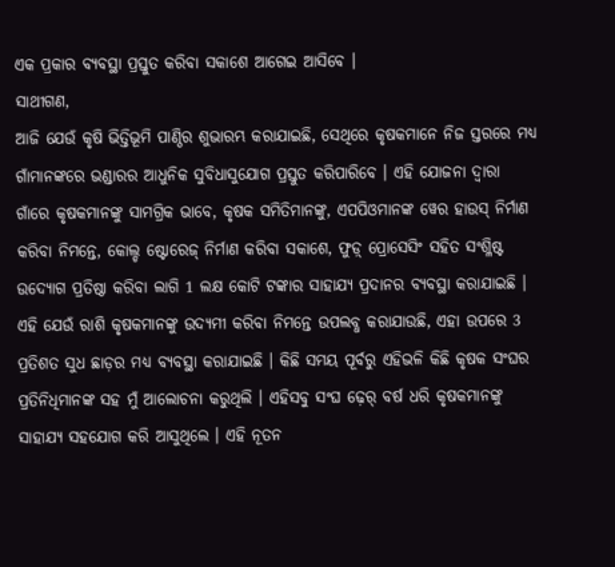ଏକ ପ୍ରକାର ବ୍ୟବସ୍ଥା ପ୍ରସ୍ତୁତ କରିବା ସକାଶେ ଆଗେଇ ଆସିବେ ।
ସାଥୀଗଣ,
ଆଜି ଯେଉଁ କୃଷି ଭିତ୍ତିଭୂମି ପାଣ୍ଠିର ଶୁଭାରମ୍ଭ କରାଯାଇଛି, ସେଥିରେ କୃଷକମାନେ ନିଜ ସ୍ତରରେ ମଧ୍ୟ ଗାଁମାନଙ୍କରେ ଭଣ୍ଡାରର ଆଧୁନିକ ସୁବିଧାସୁଯୋଗ ପ୍ରସ୍ତୁତ କରିପାରିବେ । ଏହି ଯୋଜନା ଦ୍ୱାରା ଗାଁରେ କୃଷକମାନଙ୍କୁ ସାମଗ୍ରିକ ଭାବେ, କୃଷକ ସମିତିମାନଙ୍କୁ, ଏପପିଓମାନଙ୍କ ୱେର ହାଉସ୍ ନିର୍ମାଣ କରିବା ନିମନ୍ତେ, କୋଲ୍ଡ ଷ୍ଟୋରେଜ୍ ନିର୍ମାଣ କରିବା ସକାଶେ, ଫୁଡ଼୍ ପ୍ରୋସେସିଂ ସହିତ ସଂଶ୍ଳିଷ୍ଟ ଉଦ୍ୟୋଗ ପ୍ରତିଷ୍ଠା କରିବା ଲାଗି 1 ଲକ୍ଷ କୋଟି ଟଙ୍କାର ସାହାଯ୍ୟ ପ୍ରଦାନର ବ୍ୟବସ୍ଥା କରାଯାଇଛି । ଏହି ଯେଉଁ ରାଶି କୃଷକମାନଙ୍କୁ ଉଦ୍ୟମୀ କରିବା ନିମନ୍ତେ ଉପଲବ୍ଧ କରାଯାଉଛି, ଏହା ଉପରେ 3 ପ୍ରତିଶତ ସୁଧ ଛାଡ଼ର ମଧ୍ୟ ବ୍ୟବସ୍ଥା କରାଯାଇଛି । କିଛି ସମୟ ପୂର୍ବରୁ ଏହିଭଳି କିଛି କୃଷକ ସଂଘର ପ୍ରତିନିଧିମାନଙ୍କ ସହ ମୁଁ ଆଲୋଚନା କରୁଥିଲି । ଏହିସବୁ ସଂଘ ଢ଼େର୍ ବର୍ଷ ଧରି କୃଷକମାନଙ୍କୁ ସାହାଯ୍ୟ ସହଯୋଗ କରି ଆସୁଥିଲେ । ଏହି ନୂତନ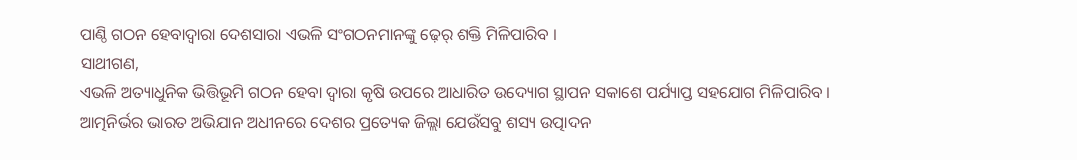ପାଣ୍ଠି ଗଠନ ହେବାଦ୍ୱାରା ଦେଶସାରା ଏଭଳି ସଂଗଠନମାନଙ୍କୁ ଢ଼େର୍ ଶକ୍ତି ମିଳିପାରିବ ।
ସାଥୀଗଣ,
ଏଭଳି ଅତ୍ୟାଧୁନିକ ଭିତ୍ତିଭୂମି ଗଠନ ହେବା ଦ୍ୱାରା କୃଷି ଉପରେ ଆଧାରିତ ଉଦ୍ୟୋଗ ସ୍ଥାପନ ସକାଶେ ପର୍ଯ୍ୟାପ୍ତ ସହଯୋଗ ମିଳିପାରିବ ।
ଆତ୍ମନିର୍ଭର ଭାରତ ଅଭିଯାନ ଅଧୀନରେ ଦେଶର ପ୍ରତ୍ୟେକ ଜିଲ୍ଲା ଯେଉଁସବୁ ଶସ୍ୟ ଉତ୍ପାଦନ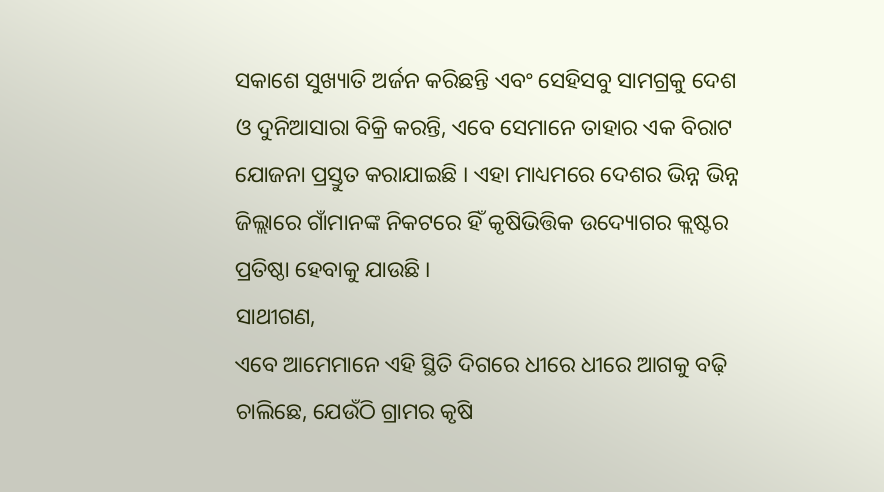ସକାଶେ ସୁଖ୍ୟାତି ଅର୍ଜନ କରିଛନ୍ତି ଏବଂ ସେହିସବୁ ସାମଗ୍ରକୁ ଦେଶ ଓ ଦୁନିଆସାରା ବିକ୍ରି କରନ୍ତି, ଏବେ ସେମାନେ ତାହାର ଏକ ବିରାଟ ଯୋଜନା ପ୍ରସ୍ତୁତ କରାଯାଇଛି । ଏହା ମାଧ୍ୟମରେ ଦେଶର ଭିନ୍ନ ଭିନ୍ନ ଜିଲ୍ଲାରେ ଗାଁମାନଙ୍କ ନିକଟରେ ହିଁ କୃଷିଭିତ୍ତିକ ଉଦ୍ୟୋଗର କ୍ଲଷ୍ଟର ପ୍ରତିଷ୍ଠା ହେବାକୁ ଯାଉଛି ।
ସାଥୀଗଣ,
ଏବେ ଆମେମାନେ ଏହି ସ୍ଥିତି ଦିଗରେ ଧୀରେ ଧୀରେ ଆଗକୁ ବଢ଼ି ଚାଲିଛେ, ଯେଉଁଠି ଗ୍ରାମର କୃଷି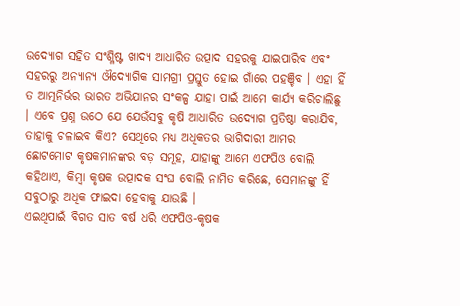ଉଦ୍ୟୋଗ ସହିତ ସଂଶ୍ଳିଷ୍ଟ ଖାଦ୍ୟ ଆଧାରିତ ଉତ୍ପାଦ ସହରକୁ ଯାଇପାରିବ ଏବଂ ସହରରୁ ଅନ୍ୟାନ୍ୟ ଔଦ୍ୟୋଗିକ ସାମଗ୍ରୀ ପ୍ରସ୍ତୁତ ହୋଇ ଗାଁରେ ପହଞ୍ଚିବ । ଏହା ହିଁ ତ ଆତ୍ମନିର୍ଭର ଭାରତ ଅଭିଯାନର ସଂକଳ୍ପ ଯାହା ପାଇଁ ଆମେ କାର୍ଯ୍ୟ କରିଚାଲିଛୁ । ଏବେ ପ୍ରଶ୍ନ ଉଠେ ଯେ ଯେଉଁସବୁ କୃଷି ଆଧାରିତ ଉଦ୍ୟୋଗ ପ୍ରତିଷ୍ଠା କରାଯିବ, ତାହାକୁ ଚଳାଇବ କିଏ? ସେଥିରେ ମଧ୍ୟ ଅଧିକତର ଭାଗିଦାରୀ ଆମର ଛୋଟମୋଟ କୃଷକମାନଙ୍କର ବଡ଼ ସମୂହ, ଯାହାଙ୍କୁ ଆମେ ଏଫପିଓ ବୋଲି କହିଥାଏ, କିମ୍ବା କୃଷକ ଉତ୍ପାଦକ ସଂଘ ବୋଲି ନାମିତ କରିଛେ, ସେମାନଙ୍କୁ ହିଁ ସବୁଠାରୁ ଅଧିକ ଫାଇଦା ହେବାକୁ ଯାଉଛି ।
ଏଇଥିପାଇଁ ବିଗତ ସାତ ବର୍ଷ ଧରି ଏଫପିଓ-କୃଷକ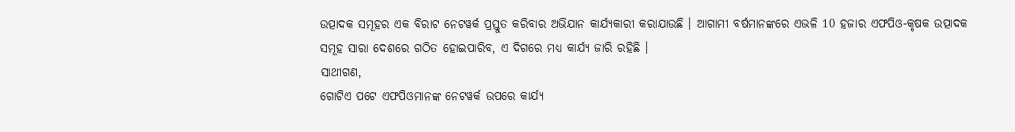ଉତ୍ପାଦକ ସମୂହର ଏକ ବିରାଟ ନେଟୱର୍କ ପ୍ରସ୍ତୁତ କରିବାର ଅଭିଯାନ କାର୍ଯ୍ୟକାରୀ କରାଯାଉଛି । ଆଗାମୀ ବର୍ଷମାନଙ୍କରେ ଏଭଳି 10 ହଜାର ଏଫପିଓ-କୃଷକ ଉତ୍ପାଦକ ସମୂହ ସାରା ଦେଶରେ ଗଠିତ ହୋଇପାରିବ, ଏ ଦିଗରେ ମଧ୍ୟ କାର୍ଯ୍ୟ ଜାରି ରହିଛି ।
ସାଥୀଗଣ,
ଗୋଟିଏ ପଟେ ଏଫପିଓମାନଙ୍କ ନେଟୱର୍କ ଉପରେ କାର୍ଯ୍ୟ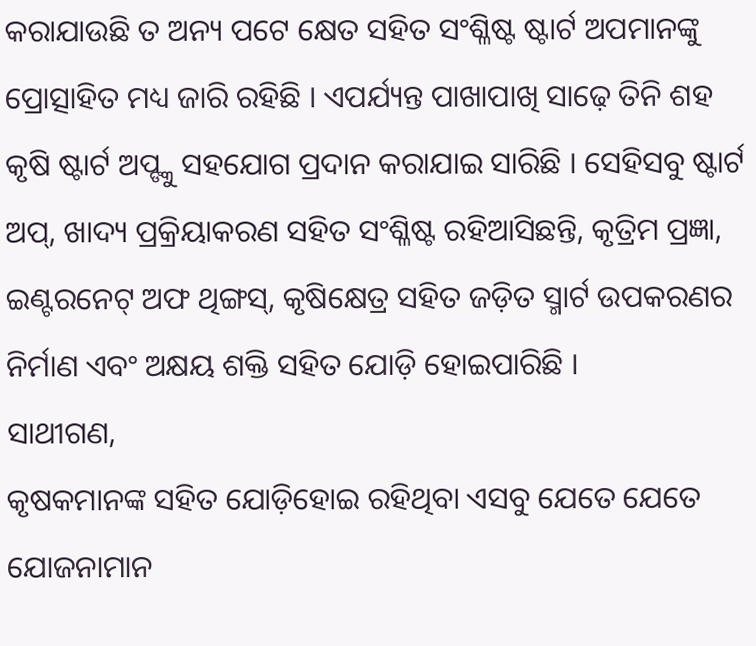କରାଯାଉଛି ତ ଅନ୍ୟ ପଟେ କ୍ଷେତ ସହିତ ସଂଶ୍ଳିଷ୍ଟ ଷ୍ଟାର୍ଟ ଅପମାନଙ୍କୁ ପ୍ରୋତ୍ସାହିତ ମଧ୍ୟ ଜାରି ରହିଛି । ଏପର୍ଯ୍ୟନ୍ତ ପାଖାପାଖି ସାଢ଼େ ତିନି ଶହ କୃଷି ଷ୍ଟାର୍ଟ ଅପ୍ଙ୍କୁ ସହଯୋଗ ପ୍ରଦାନ କରାଯାଇ ସାରିଛି । ସେହିସବୁ ଷ୍ଟାର୍ଟ ଅପ୍, ଖାଦ୍ୟ ପ୍ରକ୍ରିୟାକରଣ ସହିତ ସଂଶ୍ଳିଷ୍ଟ ରହିଆସିଛନ୍ତି, କୃତ୍ରିମ ପ୍ରଜ୍ଞା, ଇଣ୍ଟରନେଟ୍ ଅଫ ଥିଙ୍ଗସ୍, କୃଷିକ୍ଷେତ୍ର ସହିତ ଜଡ଼ିତ ସ୍ମାର୍ଟ ଉପକରଣର ନିର୍ମାଣ ଏବଂ ଅକ୍ଷୟ ଶକ୍ତି ସହିତ ଯୋଡ଼ି ହୋଇପାରିଛି ।
ସାଥୀଗଣ,
କୃଷକମାନଙ୍କ ସହିତ ଯୋଡ଼ିହୋଇ ରହିଥିବା ଏସବୁ ଯେତେ ଯେତେ ଯୋଜନାମାନ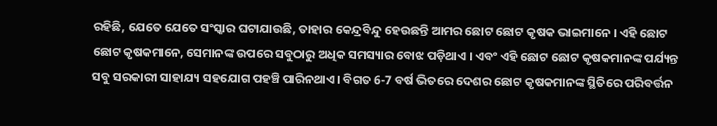ରହିଛି, ଯେତେ ଯେତେ ସଂସ୍କାର ଘଟାଯାଉଛି, ତାହାର କେନ୍ଦ୍ରବିନ୍ଦୁ ହେଉଛନ୍ତି ଆମର ଛୋଟ ଛୋଟ କୃଷକ ଭାଇମାନେ । ଏହି ଛୋଟ ଛୋଟ କୃଷକମାନେ, ସେମାନଙ୍କ ଉପରେ ସବୁଠାରୁ ଅଧିକ ସମସ୍ୟାର ବୋଝ ପଡ଼ିଥାଏ । ଏବଂ ଏହି ଛୋଟ ଛୋଟ କୃଷକମାନଙ୍କ ପର୍ଯ୍ୟନ୍ତ ସବୁ ସରକାରୀ ସାହାଯ୍ୟ ସହଯୋଗ ପହଞ୍ଚି ପାରିନଥାଏ । ବିଗତ 6-7 ବର୍ଷ ଭିତରେ ଦେଶର ଛୋଟ କୃଷକମାନଙ୍କ ସ୍ଥିତିରେ ପରିବର୍ତ୍ତନ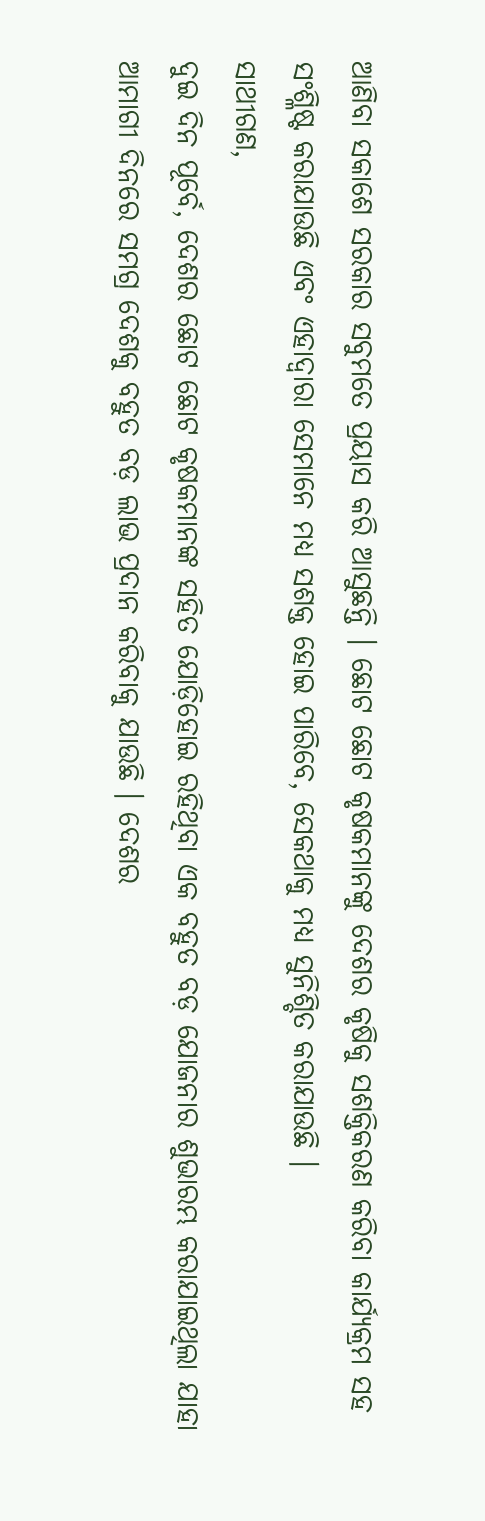ଆଣିବା ସକାଶେ ସରକାର ସବୁମତେ ପ୍ରୟାସ କରି ଆସୁଛନ୍ତି । ଛୋଟ ଛୋଟ କୃଷକମାନଙ୍କୁ ଦେଶର କୃଷିକୁ ସଶକ୍ତିକରଣ କରିବା କାର୍ଯ୍ୟକ୍ରମ ସହ ସଂଶ୍ଳିଷ୍ଟ କରାଯାଉଛି ଏବଂ ଏହାଦ୍ୱାରା ସେମାନେ ମଧ୍ୟ ସଶକ୍ତ ହୋଇ ପାରିବେ, ସେକଥାକୁ ମଧ୍ୟ ସୁନିଶ୍ଚିତ କରାଯାଉଛି ।
ସାଥୀଗଣ,
ଦୁଇ ଦିନ ପୂର୍ବେ, ଦେଶର ଛୋଟ ଛୋଟ କୃଷକମାନଙ୍କ ସହିତ ଯୋଡ଼ିହୋଇ ରହିଥିବା ଏକ ବହୁତ ବଡ଼ ଯୋଜନାର ଶୁଭାରମ୍ଭ କରାଯାଇଥିଲା ଯାହା ଆମାଗୀ ଦିନରେ ସମଗ୍ର ଦେଶକୁ ବହୁତ ବଡ଼ ଲାଭ ପ୍ରଦାନ କରିବାକୁ ଯାଉଛି । ଦେଶର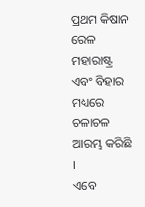ପ୍ରଥମ କିଷାନ ରେଳ ମହାରାଷ୍ଟ୍ର ଏବଂ ବିହାର ମଧ୍ୟରେ ଚଳାଚଳ ଆରମ୍ଭ କରିଛି ।
ଏବେ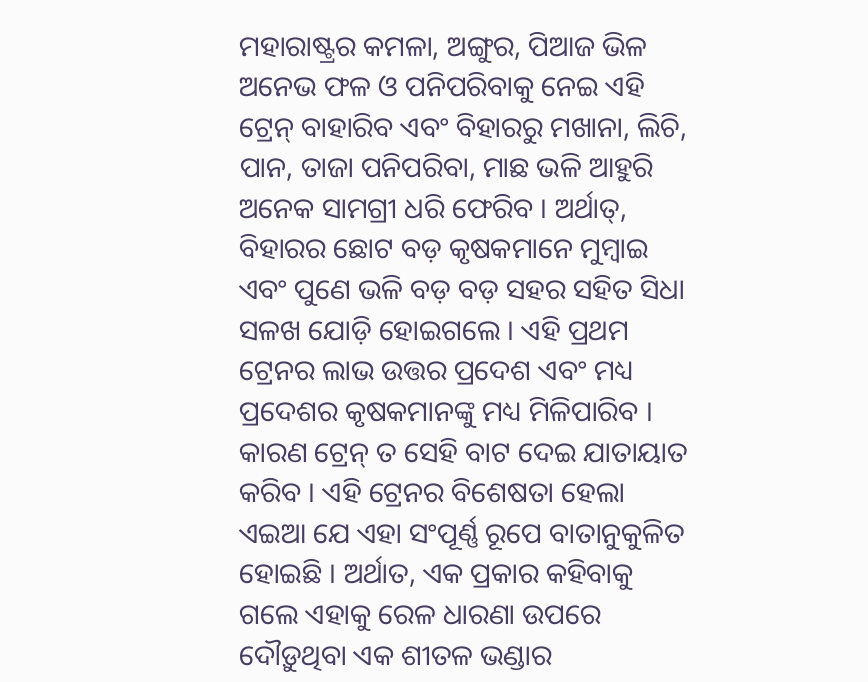ମହାରାଷ୍ଟ୍ରର କମଳା, ଅଙ୍ଗୁର, ପିଆଜ ଭିଳ ଅନେଭ ଫଳ ଓ ପନିପରିବାକୁ ନେଇ ଏହି ଟ୍ରେନ୍ ବାହାରିବ ଏବଂ ବିହାରରୁ ମଖାନା, ଲିଚି, ପାନ, ତାଜା ପନିପରିବା, ମାଛ ଭଳି ଆହୁରି ଅନେକ ସାମଗ୍ରୀ ଧରି ଫେରିବ । ଅର୍ଥାତ୍, ବିହାରର ଛୋଟ ବଡ଼ କୃଷକମାନେ ମୁମ୍ବାଇ ଏବଂ ପୁଣେ ଭଳି ବଡ଼ ବଡ଼ ସହର ସହିତ ସିଧା ସଳଖ ଯୋଡ଼ି ହୋଇଗଲେ । ଏହି ପ୍ରଥମ ଟ୍ରେନର ଲାଭ ଉତ୍ତର ପ୍ରଦେଶ ଏବଂ ମଧ୍ୟ ପ୍ରଦେଶର କୃଷକମାନଙ୍କୁ ମଧ୍ୟ ମିଳିପାରିବ । କାରଣ ଟ୍ରେନ୍ ତ ସେହି ବାଟ ଦେଇ ଯାତାୟାତ କରିବ । ଏହି ଟ୍ରେନର ବିଶେଷତା ହେଲା ଏଇଆ ଯେ ଏହା ସଂପୂର୍ଣ୍ଣ ରୂପେ ବାତାନୁକୁଳିତ ହୋଇଛି । ଅର୍ଥାତ, ଏକ ପ୍ରକାର କହିବାକୁ ଗଲେ ଏହାକୁ ରେଳ ଧାରଣା ଉପରେ ଦୌଡ଼ୁଥିବା ଏକ ଶୀତଳ ଭଣ୍ଡାର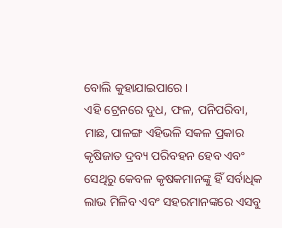ବୋଲି କୁହାଯାଇପାରେ ।
ଏହି ଟ୍ରେନରେ ଦୁଧ, ଫଳ, ପନିପରିବା, ମାଛ, ପାଳଙ୍ଗ ଏହିଭଳି ସକଳ ପ୍ରକାର କୃଷିଜାତ ଦ୍ରବ୍ୟ ପରିବହନ ହେବ ଏବଂ ସେଥିରୁ କେବଳ କୃଷକମାନଙ୍କୁ ହିଁ ସର୍ବାଧିକ ଲାଭ ମିଳିବ ଏବଂ ସହରମାନଙ୍କରେ ଏସବୁ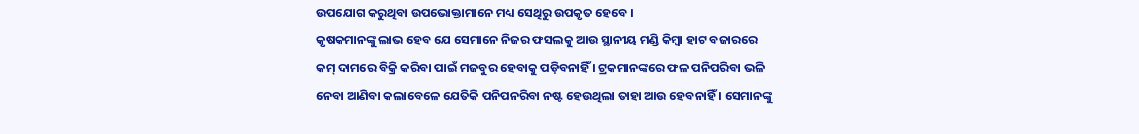ଉପଯୋଗ କରୁଥିବା ଉପଭୋକ୍ତାମାନେ ମଧ୍ୟ ସେଥିରୁ ଉପକୃତ ହେବେ ।
କୃଷକମାନଙ୍କୁ ଲାଭ ହେବ ଯେ ସେମାନେ ନିଜର ଫସଲକୁ ଆଉ ସ୍ଥାନୀୟ ମଣ୍ଡି କିମ୍ବା ହାଟ ବଜାରରେ କମ୍ ଦାମରେ ବିକ୍ରି କରିବା ପାଇଁ ମଜବୁର ହେବାକୁ ପଡ଼ିବନାହିଁ । ଟ୍ରକମାନଙ୍କରେ ଫଳ ପନିପରିବା ଭଳି ନେବା ଆଣିବା କଲାବେଳେ ଯେତିକି ପନିପନରିବା ନଷ୍ଟ ହେଉଥିଲା ତାହା ଆଉ ହେବନାହିଁ । ସେମାନଙ୍କୁ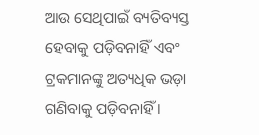ଆଉ ସେଥିପାଇଁ ବ୍ୟତିବ୍ୟସ୍ତ ହେବାକୁ ପଡ଼ିବନାହିଁ ଏବଂ ଟ୍ରକମାନଙ୍କୁ ଅତ୍ୟଧିକ ଭଡ଼ା ଗଣିବାକୁ ପଡ଼ିବନାହିଁ ।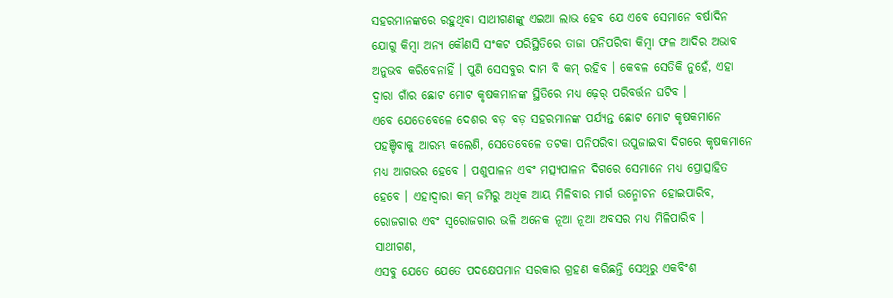ସହରମାନଙ୍କରେ ରହୁଥିବା ସାଥୀଗଣଙ୍କୁ ଏଇଆ ଲାଭ ହେବ ଯେ ଏବେ ସେମାନେ ବର୍ଷାଦିନ ଯୋଗୁ କିମ୍ବା ଅନ୍ୟ କୌଣସି ସଂକଟ ପରିସ୍ଥିତିରେ ତାଜା ପନିପରିବା କିମ୍ବା ଫଳ ଆଦିର ଅଭାବ ଅନୁଭବ କରିବେନାହିଁ । ପୁଣି ସେସବୁର ଦାମ ବି କମ୍ ରହିବ । କେବଳ ସେତିକି ନୁହେଁ, ଏହା ଦ୍ୱାରା ଗାଁର ଛୋଟ ମୋଟ କୃଷକମାନଙ୍କ ସ୍ଥିତିରେ ମଧ୍ୟ ଢ଼େର୍ ପରିବର୍ତ୍ତନ ଘଟିବ ।
ଏବେ ଯେତେବେଳେ ଦେଶର ବଡ଼ ବଡ଼ ସହରମାନଙ୍କ ପର୍ଯ୍ୟନ୍ତ ଛୋଟ ମୋଟ କୃଷକମାନେ ପହଞ୍ଚିବାକୁ ଆରମ୍ଭ କଲେଣି, ସେତେବେଳେ ତଟକା ପନିପରିବା ଉପୁଜାଇବା ଦିଗରେ କୃଷକମାନେ ମଧ୍ୟ ଆଗଭର ହେବେ । ପଶୁପାଳନ ଏବଂ ମତ୍ସ୍ୟପାଳନ ଦିଗରେ ସେମାନେ ମଧ୍ୟ ପ୍ରୋତ୍ସାହିତ ହେବେ । ଏହାଦ୍ୱାରା କମ୍ ଜମିରୁ ଅଧିକ ଆୟ ମିଳିବାର ମାର୍ଗ ଉନ୍ମୋଚନ ହୋଇପାରିବ, ରୋଜଗାର ଏବଂ ସ୍ୱରୋଜଗାର ଭଳି ଅନେକ ନୂଆ ନୂଆ ଅବସର ମଧ୍ୟ ମିଳିପାରିବ ।
ସାଥୀଗଣ,
ଏସବୁ ଯେତେ ଯେତେ ପଦକ୍ଷେପମାନ ସରକାର ଗ୍ରହଣ କରିଛନ୍ତି ସେଥିରୁ ଏକବିଂଶ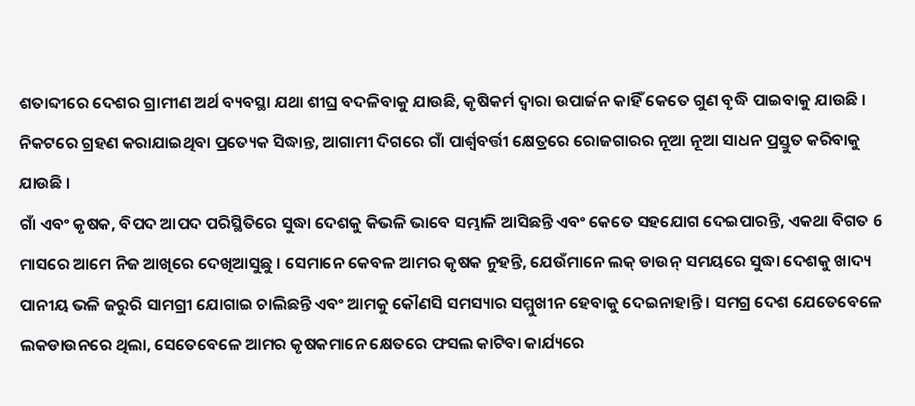ଶତାବ୍ଦୀରେ ଦେଶର ଗ୍ରାମୀଣ ଅର୍ଥ ବ୍ୟବସ୍ଥା ଯଥା ଶୀଘ୍ର ବଦଳିବାକୁ ଯାଉଛି, କୃଷିକର୍ମ ଦ୍ୱାରା ଉପାର୍ଜନ କାହିଁ କେତେ ଗୁଣ ବୃଦ୍ଧି ପାଇବାକୁ ଯାଉଛି । ନିକଟରେ ଗ୍ରହଣ କରାଯାଇଥିବା ପ୍ରତ୍ୟେକ ସିଦ୍ଧାନ୍ତ, ଆଗାମୀ ଦିଗରେ ଗାଁ ପାର୍ଶ୍ଵବର୍ତ୍ତୀ କ୍ଷେତ୍ରରେ ରୋଜଗାରର ନୂଆ ନୂଆ ସାଧନ ପ୍ରସ୍ତୁତ କରିବାକୁ ଯାଉଛି ।
ଗାଁ ଏବଂ କୃଷକ, ବିପଦ ଆପଦ ପରିସ୍ଥିତିରେ ସୁଦ୍ଧା ଦେଶକୁ କିଭଳି ଭାବେ ସମ୍ଭାଳି ଆସିଛନ୍ତି ଏବଂ କେତେ ସହଯୋଗ ଦେଇପାରନ୍ତି, ଏକଥା ବିଗତ 6 ମାସରେ ଆମେ ନିଜ ଆଖିରେ ଦେଖିଆସୁଛୁ । ସେମାନେ କେବଳ ଆମର କୃଷକ ନୁହନ୍ତି, ଯେଉଁମାନେ ଲକ୍ ଡାଉନ୍ ସମୟରେ ସୁଦ୍ଧା ଦେଶକୁ ଖାଦ୍ୟ ପାନୀୟ ଭଳି ଜରୁରି ସାମଗ୍ରୀ ଯୋଗାଇ ଚାଲିଛନ୍ତି ଏବଂ ଆମକୁ କୌଣସି ସମସ୍ୟାର ସମ୍ମୁଖୀନ ହେବାକୁ ଦେଇନାହାନ୍ତି । ସମଗ୍ର ଦେଶ ଯେତେବେଳେ ଲକଡାଉନରେ ଥିଲା, ସେତେବେଳେ ଆମର କୃଷକମାନେ କ୍ଷେତରେ ଫସଲ କାଟିବା କାର୍ଯ୍ୟରେ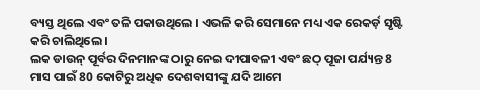ବ୍ୟସ୍ତ ଥିଲେ ଏବଂ ତଳି ପକାଉଥିଲେ । ଏଭଳି କରି ସେମାନେ ମଧ୍ୟ ଏକ ରେକର୍ଡ଼ ସୃଷ୍ଟି କରି ଚାଲିଥିଲେ ।
ଲକ ଡାଉନ୍ ପୂର୍ବର ଦିନମାନଙ୍କ ଠାରୁ ନେଇ ଦୀପାବଳୀ ଏବଂ ଛଠ୍ ପୂଜା ପର୍ଯ୍ୟନ୍ତ 8 ମାସ ପାଇଁ 80 କୋଟିରୁ ଅଧିକ ଦେଶବାସୀଙ୍କୁ ଯଦି ଆମେ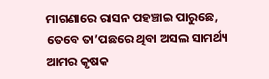ମାଗଣାରେ ରାସନ ପହଞ୍ଚାଇ ପାରୁଛେ, ତେବେ ତା’ପଛରେ ଥିବା ଅସଲ ସାମର୍ଥ୍ୟ ଆମର କୃଷକ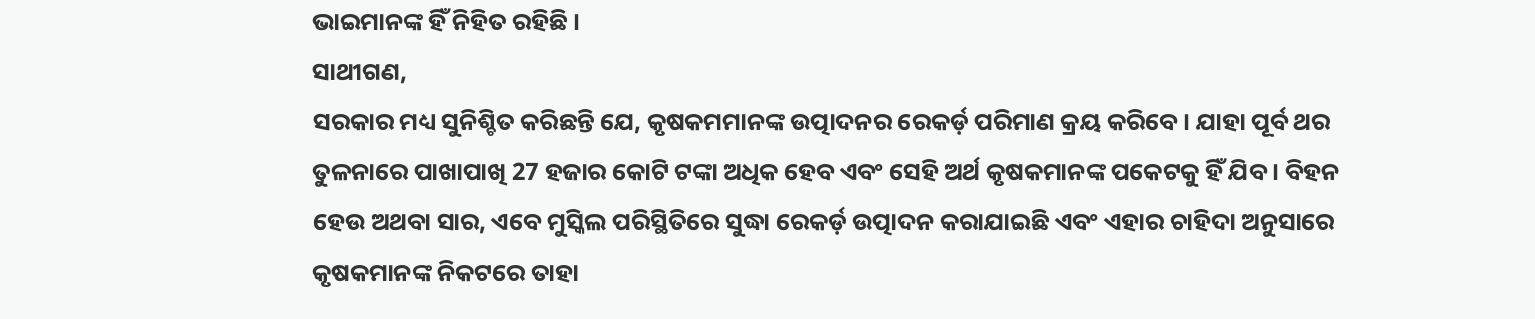ଭାଇମାନଙ୍କ ହିଁ ନିହିତ ରହିଛି ।
ସାଥୀଗଣ,
ସରକାର ମଧ୍ୟ ସୁନିଶ୍ଚିତ କରିଛନ୍ତି ଯେ, କୃଷକମମାନଙ୍କ ଉତ୍ପାଦନର ରେକର୍ଡ଼ ପରିମାଣ କ୍ରୟ କରିବେ । ଯାହା ପୂର୍ବ ଥର ତୁଳନାରେ ପାଖାପାଖି 27 ହଜାର କୋଟି ଟଙ୍କା ଅଧିକ ହେବ ଏବଂ ସେହି ଅର୍ଥ କୃଷକମାନଙ୍କ ପକେଟକୁ ହିଁ ଯିବ । ବିହନ ହେଉ ଅଥବା ସାର, ଏବେ ମୁସ୍କିଲ ପରିସ୍ଥିତିରେ ସୁଦ୍ଧା ରେକର୍ଡ଼ ଉତ୍ପାଦନ କରାଯାଇଛି ଏବଂ ଏହାର ଚାହିଦା ଅନୁସାରେ କୃଷକମାନଙ୍କ ନିକଟରେ ତାହା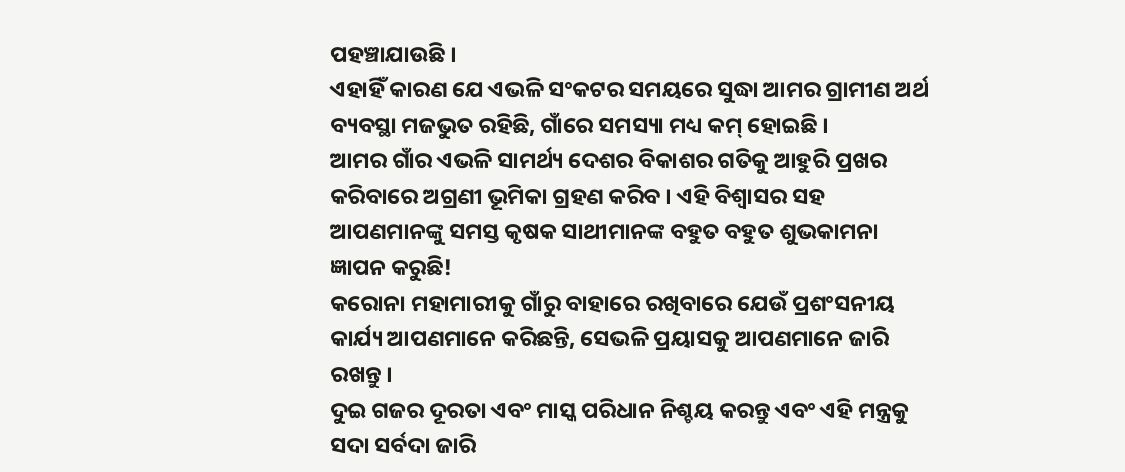ପହଞ୍ଚାଯାଉଛି ।
ଏହାହିଁ କାରଣ ଯେ ଏଭଳି ସଂକଟର ସମୟରେ ସୁଦ୍ଧା ଆମର ଗ୍ରାମୀଣ ଅର୍ଥ ବ୍ୟବସ୍ଥା ମଜଭୁତ ରହିଛି, ଗାଁରେ ସମସ୍ୟା ମଧ୍ୟ କମ୍ ହୋଇଛି ।
ଆମର ଗାଁର ଏଭଳି ସାମର୍ଥ୍ୟ ଦେଶର ବିକାଶର ଗତିକୁ ଆହୁରି ପ୍ରଖର କରିବାରେ ଅଗ୍ରଣୀ ଭୂମିକା ଗ୍ରହଣ କରିବ । ଏହି ବିଶ୍ୱାସର ସହ ଆପଣମାନଙ୍କୁ ସମସ୍ତ କୃଷକ ସାଥୀମାନଙ୍କ ବହୁତ ବହୁତ ଶୁଭକାମନା ଜ୍ଞାପନ କରୁଛି!
କରୋନା ମହାମାରୀକୁ ଗାଁରୁ ବାହାରେ ରଖିବାରେ ଯେଉଁ ପ୍ରଶଂସନୀୟ କାର୍ଯ୍ୟ ଆପଣମାନେ କରିଛନ୍ତି, ସେଭଳି ପ୍ରୟାସକୁ ଆପଣମାନେ ଜାରି ରଖନ୍ତୁ ।
ଦୁଇ ଗଜର ଦୂରତା ଏବଂ ମାସ୍କ ପରିଧାନ ନିଶ୍ଚୟ କରନ୍ତୁ ଏବଂ ଏହି ମନ୍ତ୍ରକୁ ସଦା ସର୍ବଦା ଜାରି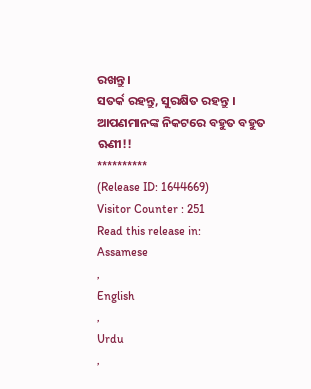ରଖନ୍ତୁ ।
ସତର୍କ ରହନ୍ତୁ, ସୁରକ୍ଷିତ ରହନ୍ତୁ ।
ଆପଣମାନଙ୍କ ନିକଟରେ ବହୁତ ବହୁତ ଋଣୀ!!
**********
(Release ID: 1644669)
Visitor Counter : 251
Read this release in:
Assamese
,
English
,
Urdu
,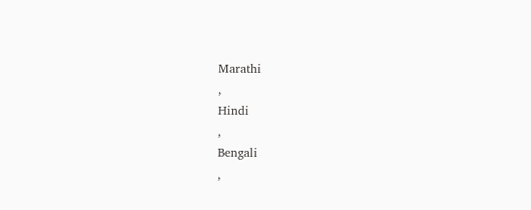Marathi
,
Hindi
,
Bengali
,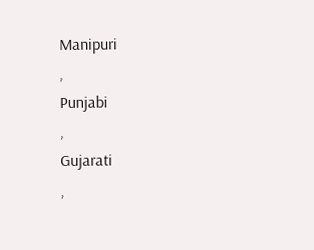Manipuri
,
Punjabi
,
Gujarati
,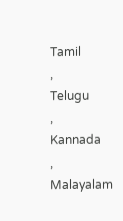Tamil
,
Telugu
,
Kannada
,
Malayalam